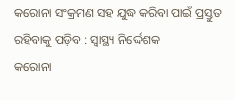କରୋନା ସଂକ୍ରମଣ ସହ ଯୁଦ୍ଧ କରିବା ପାଇଁ ପ୍ରସ୍ତୁତ ରହିବାକୁ ପଡ଼ିବ : ସ୍ୱାସ୍ଥ୍ୟ ନିର୍ଦ୍ଦେଶକ
କରୋନା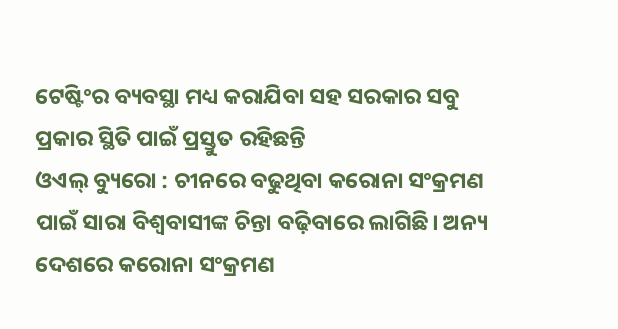ଟେଷ୍ଟିଂର ବ୍ୟବସ୍ଥା ମଧ୍ୟ କରାଯିବା ସହ ସରକାର ସବୁ ପ୍ରକାର ସ୍ଥିତି ପାଇଁ ପ୍ରସ୍ତୁତ ରହିଛନ୍ତି
ଓଏଲ୍ ବ୍ୟୁରୋ : ଚୀନରେ ବଢୁଥିବା କରୋନା ସଂକ୍ରମଣ ପାଇଁ ସାରା ବିଶ୍ୱବାସୀଙ୍କ ଚିନ୍ତା ବଢ଼ିବାରେ ଲାଗିଛି। ଅନ୍ୟ ଦେଶରେ କରୋନା ସଂକ୍ରମଣ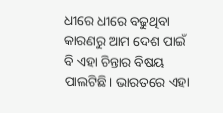ଧୀରେ ଧୀରେ ବଢୁଥିବା କାରଣରୁ ଆମ ଦେଶ ପାଇଁ ବି ଏହା ଚିନ୍ତାର ବିଷୟ ପାଲଟିଛି। ଭାରତରେ ଏହା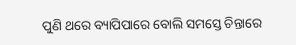ପୁଣି ଥରେ ବ୍ୟାପିପାରେ ବୋଲି ସମସ୍ତେ ଚିନ୍ତାରେ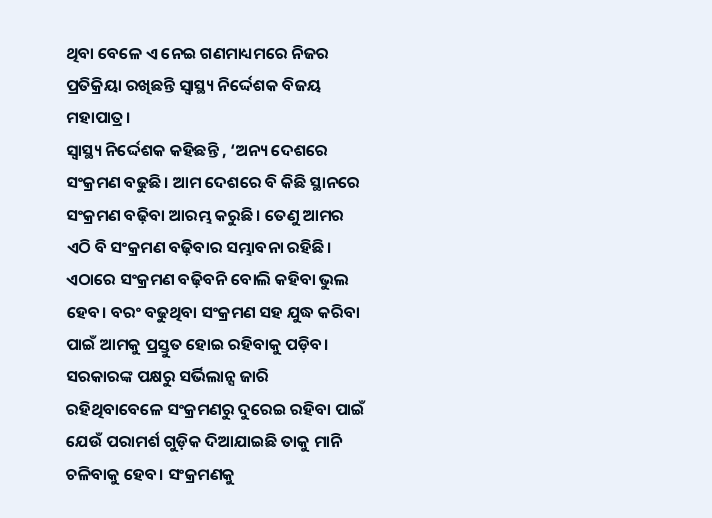ଥିବା ବେଳେ ଏ ନେଇ ଗଣମାଧ୍ୟମରେ ନିଜର ପ୍ରତିକ୍ରିୟା ରଖିଛନ୍ତି ସ୍ୱାସ୍ଥ୍ୟ ନିର୍ଦ୍ଦେଶକ ବିଜୟ ମହାପାତ୍ର।
ସ୍ୱାସ୍ଥ୍ୟ ନିର୍ଦ୍ଦେଶକ କହିଛନ୍ତି , ‘ଅନ୍ୟ ଦେଶରେ ସଂକ୍ରମଣ ବଢୁଛି। ଆମ ଦେଶରେ ବି କିଛି ସ୍ଥାନରେ ସଂକ୍ରମଣ ବଢ଼ିବା ଆରମ୍ଭ କରୁଛି । ତେଣୁ ଆମର ଏଠି ବି ସଂକ୍ରମଣ ବଢ଼ିବାର ସମ୍ଭାବନା ରହିଛି। ଏଠାରେ ସଂକ୍ରମଣ ବଢ଼ିବନି ବୋଲି କହିବା ଭୁଲ ହେବ। ବରଂ ବଢୁଥିବା ସଂକ୍ରମଣ ସହ ଯୁଦ୍ଧ କରିବା ପାଇଁ ଆମକୁ ପ୍ରସ୍ତୁତ ହୋଇ ରହିବାକୁ ପଡ଼ିବ। ସରକାରଙ୍କ ପକ୍ଷରୁ ସର୍ଭିଲାନ୍ସ ଜାରି ରହିଥିବାବେଳେ ସଂକ୍ରମଣରୁ ଦୁରେଇ ରହିବା ପାଇଁ ଯେଉଁ ପରାମର୍ଶ ଗୁଡ଼ିକ ଦିଆଯାଇଛି ତାକୁ ମାନି ଚଳିବାକୁ ହେବ। ସଂକ୍ରମଣକୁ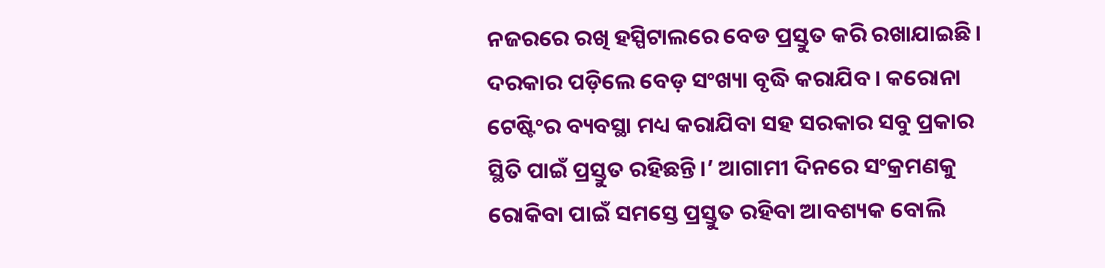ନଜରରେ ରଖି ହସ୍ପିଟାଲରେ ବେଡ ପ୍ରସ୍ତୁତ କରି ରଖାଯାଇଛି। ଦରକାର ପଡ଼ିଲେ ବେଡ଼ ସଂଖ୍ୟା ବୃଦ୍ଧି କରାଯିବ। କରୋନା ଟେଷ୍ଟିଂର ବ୍ୟବସ୍ଥା ମଧ୍ୟ କରାଯିବା ସହ ସରକାର ସବୁ ପ୍ରକାର ସ୍ଥିତି ପାଇଁ ପ୍ରସ୍ତୁତ ରହିଛନ୍ତି।’ ଆଗାମୀ ଦିନରେ ସଂକ୍ରମଣକୁ ରୋକିବା ପାଇଁ ସମସ୍ତେ ପ୍ରସ୍ତୁତ ରହିବା ଆବଶ୍ୟକ ବୋଲି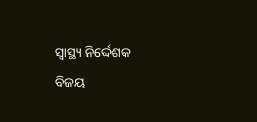ସ୍ୱାସ୍ଥ୍ୟ ନିର୍ଦ୍ଦେଶକ ବିଜୟ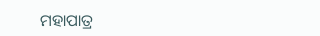ମହାପାତ୍ର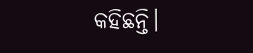କହିଛନ୍ତି।